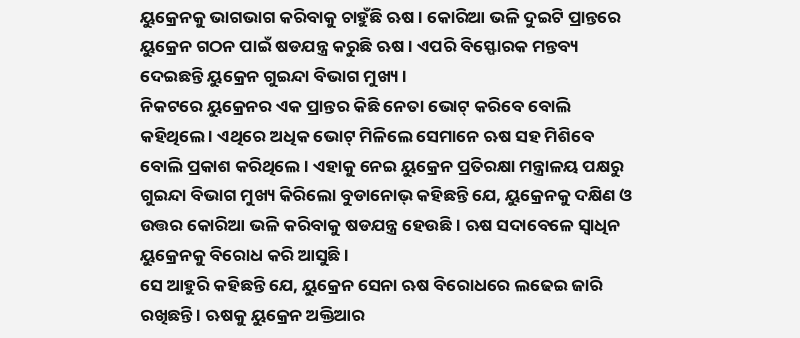ୟୁକ୍ରେନକୁ ଭାଗଭାଗ କରିବାକୁ ଚାହୁଁଛି ଋଷ । କୋରିଆ ଭଳି ଦୁଇଟି ପ୍ରାନ୍ତରେ ୟୁକ୍ରେନ ଗଠନ ପାଇଁ ଷଡଯନ୍ତ୍ର କରୁଛି ଋଷ । ଏପରି ବିସ୍ଫୋରକ ମନ୍ତବ୍ୟ ଦେଇଛନ୍ତି ୟୁକ୍ରେନ ଗୁଇନ୍ଦା ବିଭାଗ ମୁଖ୍ୟ ।
ନିକଟରେ ୟୁକ୍ରେନର ଏକ ପ୍ରାନ୍ତର କିଛି ନେତା ଭୋଟ୍ କରିବେ ବୋଲି କହିଥିଲେ । ଏଥିରେ ଅଧିକ ଭୋଟ୍ ମିଳିଲେ ସେମାନେ ଋଷ ସହ ମିଶିବେ ବୋଲି ପ୍ରକାଶ କରିଥିଲେ । ଏହାକୁ ନେଇ ୟୁକ୍ରେନ ପ୍ରତିରକ୍ଷା ମନ୍ତ୍ରାଳୟ ପକ୍ଷରୁ ଗୁଇନ୍ଦା ବିଭାଗ ମୁଖ୍ୟ କିରିଲୋ ବୁଡାନୋଭ୍ କହିଛନ୍ତି ଯେ, ୟୁକ୍ରେନକୁ ଦକ୍ଷିଣ ଓ ଉତ୍ତର କୋରିଆ ଭଳି କରିବାକୁ ଷଡଯନ୍ତ୍ର ହେଉଛି । ଋଷ ସଦାବେଳେ ସ୍ୱାଧିନ ୟୁକ୍ରେନକୁ ବିରୋଧ କରି ଆସୁଛି ।
ସେ ଆହୁରି କହିଛନ୍ତି ଯେ, ୟୁକ୍ରେନ ସେନା ଋଷ ବିରୋଧରେ ଲଢେଇ ଜାରି ରଖିଛନ୍ତି । ଋଷକୁ ୟୁକ୍ରେନ ଅକ୍ତିଆର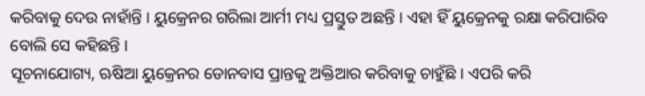କରିବାକୁ ଦେଉ ନାହାଁନ୍ତି । ୟୁକ୍ରେନର ଗରିଲା ଆର୍ମୀ ମଧ୍ୟ ପ୍ରସ୍ତୁତ ଅଛନ୍ତି । ଏହା ହିଁ ୟୁକ୍ରେନକୁ ରକ୍ଷା କରିପାରିବ ବୋଲି ସେ କହିଛନ୍ତି ।
ସୂଚନାଯୋଗ୍ୟ, ଋଷିଆ ୟୁକ୍ରେନର ଡୋନବାସ ପ୍ରାନ୍ତକୁ ଅକ୍ତିଆର କରିବାକୁ ଚାହୁଁଛି । ଏପରି କରି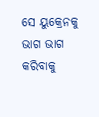ସେ ୟୁକ୍ରେନକୁ ଭାଗ ଭାଗ କରିବାକୁ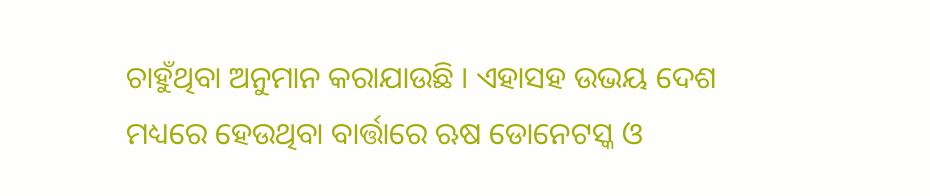ଚାହୁଁଥିବା ଅନୁମାନ କରାଯାଉଛି । ଏହାସହ ଉଭୟ ଦେଶ ମଧ୍ୟରେ ହେଉଥିବା ବାର୍ତ୍ତାରେ ଋଷ ଡୋନେଟସ୍କ ଓ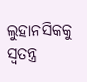ଲୁହାନସିକକୁ ସ୍ୱତନ୍ତ୍ର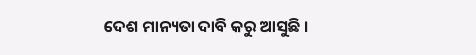ଦେଶ ମାନ୍ୟତା ଦାବି କରୁ ଆସୁଛି ।